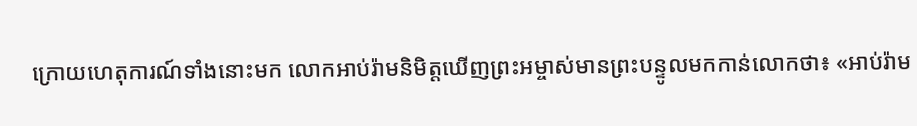ក្រោយហេតុការណ៍ទាំងនោះមក លោកអាប់រ៉ាមនិមិត្តឃើញព្រះអម្ចាស់មានព្រះបន្ទូលមកកាន់លោកថា៖ «អាប់រ៉ាម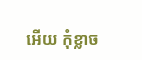អើយ កុំខ្លាច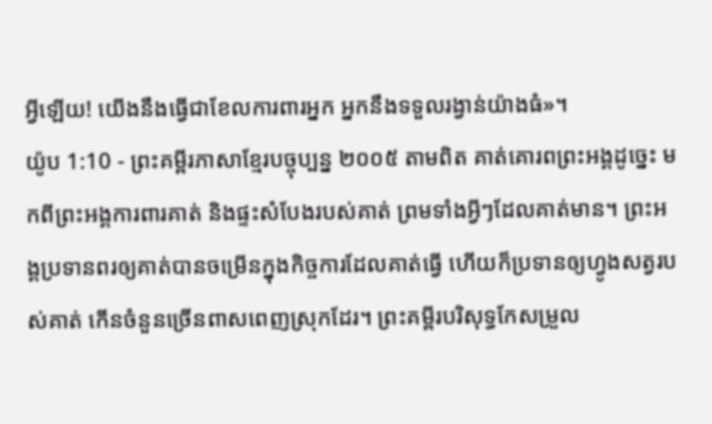អ្វីឡើយ! យើងនឹងធ្វើជាខែលការពារអ្នក អ្នកនឹងទទួលរង្វាន់យ៉ាងធំ»។
យ៉ូប 1:10 - ព្រះគម្ពីរភាសាខ្មែរបច្ចុប្បន្ន ២០០៥ តាមពិត គាត់គោរពព្រះអង្គដូច្នេះ មកពីព្រះអង្គការពារគាត់ និងផ្ទះសំបែងរបស់គាត់ ព្រមទាំងអ្វីៗដែលគាត់មាន។ ព្រះអង្គប្រទានពរឲ្យគាត់បានចម្រើនក្នុងកិច្ចការដែលគាត់ធ្វើ ហើយក៏ប្រទានឲ្យហ្វូងសត្វរបស់គាត់ កើនចំនួនច្រើនពាសពេញស្រុកដែរ។ ព្រះគម្ពីរបរិសុទ្ធកែសម្រួល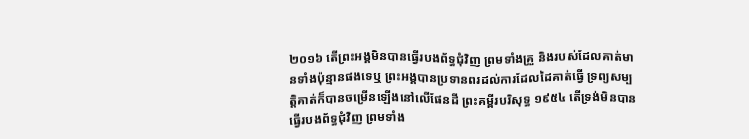២០១៦ តើព្រះអង្គមិនបានធ្វើរបងព័ទ្ធជុំវិញ ព្រមទាំងគ្រួ និងរបស់ដែលគាត់មានទាំងប៉ុន្មានផងទេឬ ព្រះអង្គបានប្រទានពរដល់ការដែលដៃគាត់ធ្វើ ទ្រព្យសម្បត្តិគាត់ក៏បានចម្រើនឡើងនៅលើផែនដី ព្រះគម្ពីរបរិសុទ្ធ ១៩៥៤ តើទ្រង់មិនបានធ្វើរបងព័ទ្ធជុំវិញ ព្រមទាំង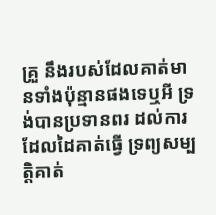គ្រួ នឹងរបស់ដែលគាត់មានទាំងប៉ុន្មានផងទេឬអី ទ្រង់បានប្រទានពរ ដល់ការដែលដៃគាត់ធ្វើ ទ្រព្យសម្បត្តិគាត់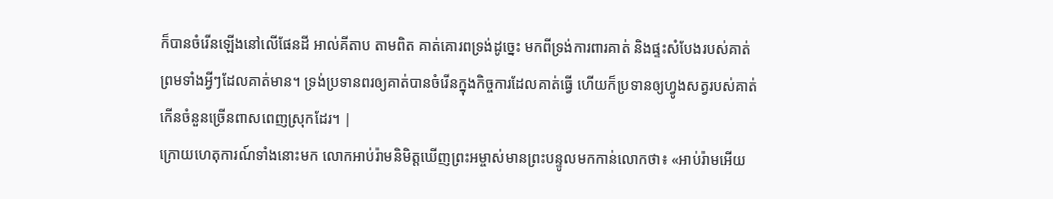ក៏បានចំរើនឡើងនៅលើផែនដី អាល់គីតាប តាមពិត គាត់គោរពទ្រង់ដូច្នេះ មកពីទ្រង់ការពារគាត់ និងផ្ទះសំបែងរបស់គាត់ ព្រមទាំងអ្វីៗដែលគាត់មាន។ ទ្រង់ប្រទានពរឲ្យគាត់បានចំរើនក្នុងកិច្ចការដែលគាត់ធ្វើ ហើយក៏ប្រទានឲ្យហ្វូងសត្វរបស់គាត់ កើនចំនួនច្រើនពាសពេញស្រុកដែរ។ |
ក្រោយហេតុការណ៍ទាំងនោះមក លោកអាប់រ៉ាមនិមិត្តឃើញព្រះអម្ចាស់មានព្រះបន្ទូលមកកាន់លោកថា៖ «អាប់រ៉ាមអើយ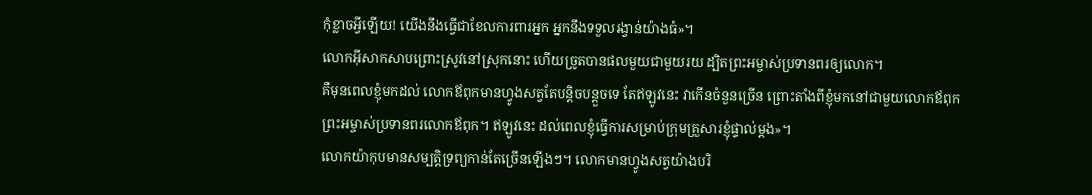កុំខ្លាចអ្វីឡើយ! យើងនឹងធ្វើជាខែលការពារអ្នក អ្នកនឹងទទួលរង្វាន់យ៉ាងធំ»។
លោកអ៊ីសាកសាបព្រោះស្រូវនៅស្រុកនោះ ហើយច្រូតបានផលមួយជាមួយរយ ដ្បិតព្រះអម្ចាស់ប្រទានពរឲ្យលោក។
គឺមុនពេលខ្ញុំមកដល់ លោកឪពុកមានហ្វូងសត្វតែបន្តិចបន្តួចទេ តែឥឡូវនេះ វាកើនចំនួនច្រើន ព្រោះតាំងពីខ្ញុំមកនៅជាមួយលោកឪពុក ព្រះអម្ចាស់ប្រទានពរលោកឪពុក។ ឥឡូវនេះ ដល់ពេលខ្ញុំធ្វើការសម្រាប់ក្រុមគ្រួសារខ្ញុំផ្ទាល់ម្ដង»។
លោកយ៉ាកុបមានសម្បត្តិទ្រព្យកាន់តែច្រើនឡើងៗ។ លោកមានហ្វូងសត្វយ៉ាងបរិ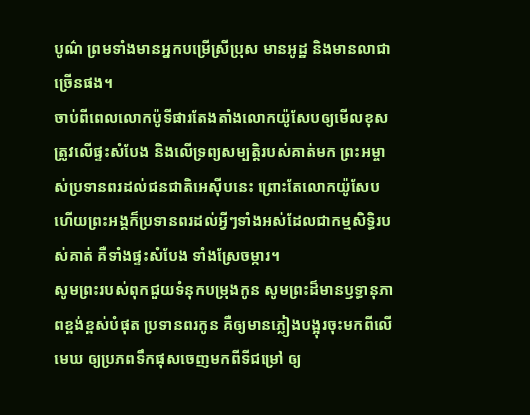បូណ៌ ព្រមទាំងមានអ្នកបម្រើស្រីប្រុស មានអូដ្ឋ និងមានលាជាច្រើនផង។
ចាប់ពីពេលលោកប៉ូទីផារតែងតាំងលោកយ៉ូសែបឲ្យមើលខុសត្រូវលើផ្ទះសំបែង និងលើទ្រព្យសម្បត្តិរបស់គាត់មក ព្រះអម្ចាស់ប្រទានពរដល់ជនជាតិអេស៊ីបនេះ ព្រោះតែលោកយ៉ូសែប ហើយព្រះអង្គក៏ប្រទានពរដល់អ្វីៗទាំងអស់ដែលជាកម្មសិទ្ធិរបស់គាត់ គឺទាំងផ្ទះសំបែង ទាំងស្រែចម្ការ។
សូមព្រះរបស់ពុកជួយទំនុកបម្រុងកូន សូមព្រះដ៏មានឫទ្ធានុភាពខ្ពង់ខ្ពស់បំផុត ប្រទានពរកូន គឺឲ្យមានភ្លៀងបង្អុរចុះមកពីលើមេឃ ឲ្យប្រភពទឹកផុសចេញមកពីទីជម្រៅ ឲ្យ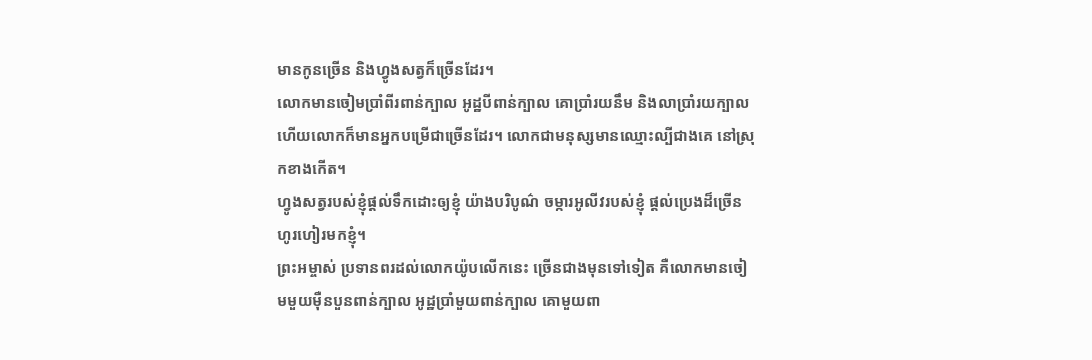មានកូនច្រើន និងហ្វូងសត្វក៏ច្រើនដែរ។
លោកមានចៀមប្រាំពីរពាន់ក្បាល អូដ្ឋបីពាន់ក្បាល គោប្រាំរយនឹម និងលាប្រាំរយក្បាល ហើយលោកក៏មានអ្នកបម្រើជាច្រើនដែរ។ លោកជាមនុស្សមានឈ្មោះល្បីជាងគេ នៅស្រុកខាងកើត។
ហ្វូងសត្វរបស់ខ្ញុំផ្ដល់ទឹកដោះឲ្យខ្ញុំ យ៉ាងបរិបូណ៌ ចម្ការអូលីវរបស់ខ្ញុំ ផ្ដល់ប្រេងដ៏ច្រើនហូរហៀរមកខ្ញុំ។
ព្រះអម្ចាស់ ប្រទានពរដល់លោកយ៉ូបលើកនេះ ច្រើនជាងមុនទៅទៀត គឺលោកមានចៀមមួយម៉ឺនបួនពាន់ក្បាល អូដ្ឋប្រាំមួយពាន់ក្បាល គោមួយពា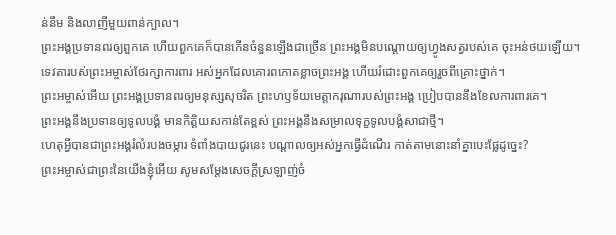ន់នឹម និងលាញីមួយពាន់ក្បាល។
ព្រះអង្គប្រទានពរឲ្យពួកគេ ហើយពួកគេក៏បានកើនចំនួនឡើងជាច្រើន ព្រះអង្គមិនបណ្ដោយឲ្យហ្វូងសត្វរបស់គេ ចុះអន់ថយឡើយ។
ទេវតារបស់ព្រះអម្ចាស់ថែរក្សាការពារ អស់អ្នកដែលគោរពកោតខ្លាចព្រះអង្គ ហើយរំដោះពួកគេឲ្យរួចពីគ្រោះថ្នាក់។
ព្រះអម្ចាស់អើយ ព្រះអង្គប្រទានពរឲ្យមនុស្សសុចរិត ព្រះហឫទ័យមេត្តាករុណារបស់ព្រះអង្គ ប្រៀបបាននឹងខែលការពារគេ។
ព្រះអង្គនឹងប្រទានឲ្យទូលបង្គំ មានកិត្តិយសកាន់តែខ្ពស់ ព្រះអង្គនឹងសម្រាលទុក្ខទូលបង្គំសាជាថ្មី។
ហេតុអ្វីបានជាព្រះអង្គរំលំរបងចម្ការ ទំពាំងបាយជូរនេះ បណ្ដាលឲ្យអស់អ្នកធ្វើដំណើរ កាត់តាមនោះនាំគ្នាបេះផ្លែដូច្នេះ?
ព្រះអម្ចាស់ជាព្រះនៃយើងខ្ញុំអើយ សូមសម្តែងសេចក្ដីស្រឡាញ់ចំ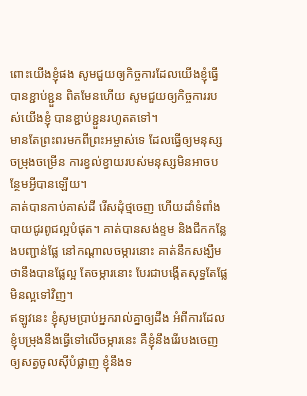ពោះយើងខ្ញុំផង សូមជួយឲ្យកិច្ចការដែលយើងខ្ញុំធ្វើបានខ្ជាប់ខ្ជួន ពិតមែនហើយ សូមជួយឲ្យកិច្ចការរបស់យើងខ្ញុំ បានខ្ជាប់ខ្ជួនរហូតតទៅ។
មានតែព្រះពរមកពីព្រះអម្ចាស់ទេ ដែលធ្វើឲ្យមនុស្សចម្រុងចម្រើន ការខ្វល់ខ្វាយរបស់មនុស្សមិនអាចបន្ថែមអ្វីបានឡើយ។
គាត់បានកាប់គាស់ដី រើសដុំថ្មចេញ ហើយដាំទំពាំងបាយជូរពូជល្អបំផុត។ គាត់បានសង់ខ្ទម និងជីកកន្លែងបញ្ជាន់ផ្លែ នៅកណ្ដាលចម្ការនោះ គាត់នឹកសង្ឃឹមថានឹងបានផ្លែល្អ តែចម្ការនោះ បែរជាបង្កើតសុទ្ធតែផ្លែមិនល្អទៅវិញ។
ឥឡូវនេះ ខ្ញុំសូមប្រាប់អ្នករាល់គ្នាឲ្យដឹង អំពីការដែលខ្ញុំបម្រុងនឹងធ្វើទៅលើចម្ការនេះ គឺខ្ញុំនឹងរើរបងចេញ ឲ្យសត្វចូលស៊ីបំផ្លាញ ខ្ញុំនឹងទ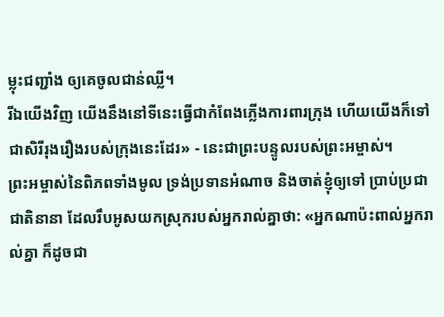ម្លុះជញ្ជាំង ឲ្យគេចូលជាន់ឈ្លី។
រីឯយើងវិញ យើងនឹងនៅទីនេះធ្វើជាកំពែងភ្លើងការពារក្រុង ហើយយើងក៏ទៅជាសិរីរុងរឿងរបស់ក្រុងនេះដែរ» - នេះជាព្រះបន្ទូលរបស់ព្រះអម្ចាស់។
ព្រះអម្ចាស់នៃពិភពទាំងមូល ទ្រង់ប្រទានអំណាច និងចាត់ខ្ញុំឲ្យទៅ ប្រាប់ប្រជាជាតិនានា ដែលរឹបអូសយកស្រុករបស់អ្នករាល់គ្នាថា: «អ្នកណាប៉ះពាល់អ្នករាល់គ្នា ក៏ដូចជា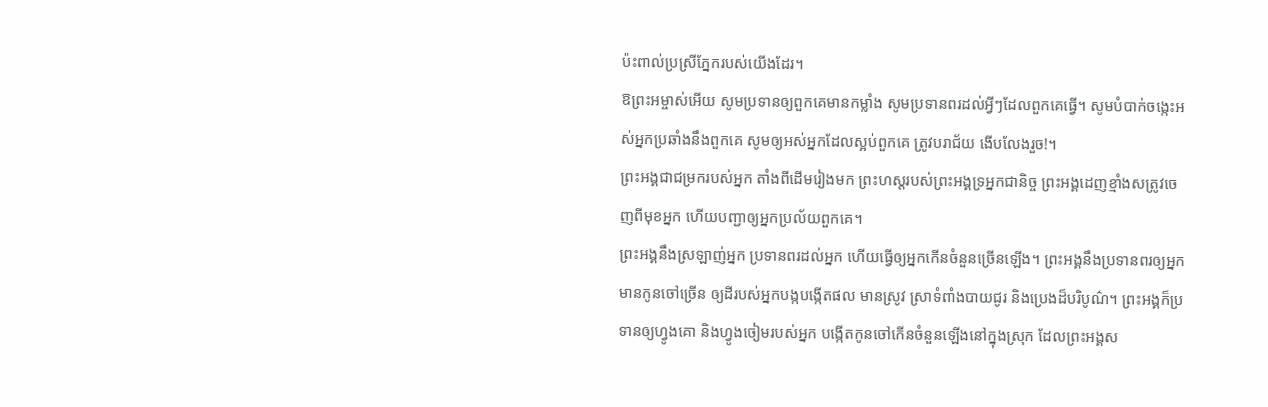ប៉ះពាល់ប្រស្រីភ្នែករបស់យើងដែរ។
ឱព្រះអម្ចាស់អើយ សូមប្រទានឲ្យពួកគេមានកម្លាំង សូមប្រទានពរដល់អ្វីៗដែលពួកគេធ្វើ។ សូមបំបាក់ចង្កេះអស់អ្នកប្រឆាំងនឹងពួកគេ សូមឲ្យអស់អ្នកដែលស្អប់ពួកគេ ត្រូវបរាជ័យ ងើបលែងរួច!។
ព្រះអង្គជាជម្រករបស់អ្នក តាំងពីដើមរៀងមក ព្រះហស្ដរបស់ព្រះអង្គទ្រអ្នកជានិច្ច ព្រះអង្គដេញខ្មាំងសត្រូវចេញពីមុខអ្នក ហើយបញ្ជាឲ្យអ្នកប្រល័យពួកគេ។
ព្រះអង្គនឹងស្រឡាញ់អ្នក ប្រទានពរដល់អ្នក ហើយធ្វើឲ្យអ្នកកើនចំនួនច្រើនឡើង។ ព្រះអង្គនឹងប្រទានពរឲ្យអ្នកមានកូនចៅច្រើន ឲ្យដីរបស់អ្នកបង្កបង្កើតផល មានស្រូវ ស្រាទំពាំងបាយជូរ និងប្រេងដ៏បរិបូណ៌។ ព្រះអង្គក៏ប្រទានឲ្យហ្វូងគោ និងហ្វូងចៀមរបស់អ្នក បង្កើតកូនចៅកើនចំនួនឡើងនៅក្នុងស្រុក ដែលព្រះអង្គស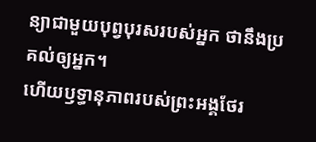ន្យាជាមួយបុព្វបុរសរបស់អ្នក ថានឹងប្រគល់ឲ្យអ្នក។
ហើយឫទ្ធានុភាពរបស់ព្រះអង្គថែរ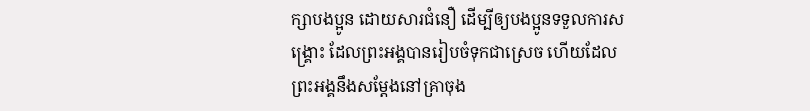ក្សាបងប្អូន ដោយសារជំនឿ ដើម្បីឲ្យបងប្អូនទទួលការសង្គ្រោះ ដែលព្រះអង្គបានរៀបចំទុកជាស្រេច ហើយដែលព្រះអង្គនឹងសម្តែងនៅគ្រាចុង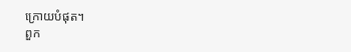ក្រោយបំផុត។
ពួក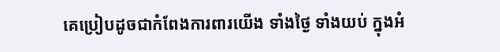គេប្រៀបដូចជាកំពែងការពារយើង ទាំងថ្ងៃ ទាំងយប់ ក្នុងអំ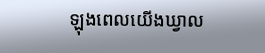ឡុងពេលយើងឃ្វាល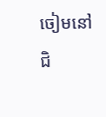ចៀមនៅជិ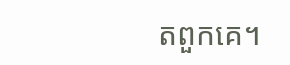តពួកគេ។